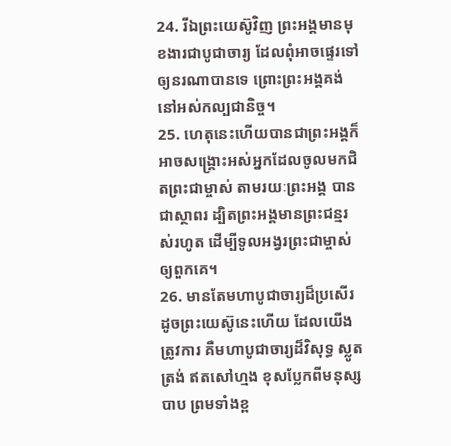24. រីឯព្រះយេស៊ូវិញ ព្រះអង្គមានមុខងារជាបូជាចារ្យ ដែលពុំអាចផ្ទេរទៅឲ្យនរណាបានទេ ព្រោះព្រះអង្គគង់នៅអស់កល្បជានិច្ច។
25. ហេតុនេះហើយបានជាព្រះអង្គក៏អាចសង្គ្រោះអស់អ្នកដែលចូលមកជិតព្រះជាម្ចាស់ តាមរយៈព្រះអង្គ បានជាស្ថាពរ ដ្បិតព្រះអង្គមានព្រះជន្មរស់រហូត ដើម្បីទូលអង្វរព្រះជាម្ចាស់ឲ្យពួកគេ។
26. មានតែមហាបូជាចារ្យដ៏ប្រសើរដូចព្រះយេស៊ូនេះហើយ ដែលយើងត្រូវការ គឺមហាបូជាចារ្យដ៏វិសុទ្ធ ស្លូតត្រង់ ឥតសៅហ្មង ខុសប្លែកពីមនុស្សបាប ព្រមទាំងខ្ព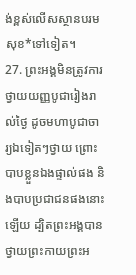ង់ខ្ពស់លើសស្ថានបរមសុខ*ទៅទៀត។
27. ព្រះអង្គមិនត្រូវការថ្វាយយញ្ញបូជារៀងរាល់ថ្ងៃ ដូចមហាបូជាចារ្យឯទៀតៗថ្វាយ ព្រោះបាបខ្លួនឯងផ្ទាល់ផង និងបាបប្រជាជនផងនោះឡើយ ដ្បិតព្រះអង្គបានថ្វាយព្រះកាយព្រះអ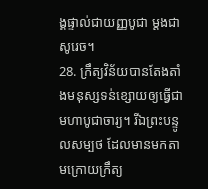ង្គផ្ទាល់ជាយញ្ញបូជា ម្ដងជាសូរេច។
28. ក្រឹត្យវិន័យបានតែងតាំងមនុស្សទន់ខ្សោយឲ្យធ្វើជាមហាបូជាចារ្យ។ រីឯព្រះបន្ទូលសម្បថ ដែលមានមកតាមក្រោយក្រឹត្យ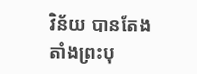វិន័យ បានតែងតាំងព្រះបុ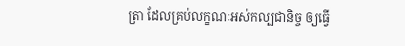ត្រា ដែលគ្រប់លក្ខណៈអស់កល្បជានិច្ច ឲ្យធ្វើ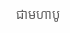ជាមហាបូ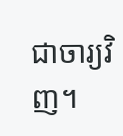ជាចារ្យវិញ។